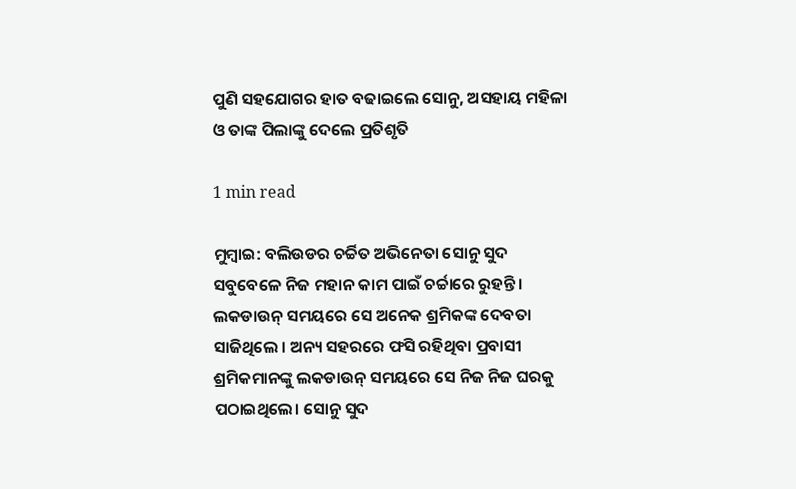ପୁଣି ସହଯୋଗର ହାତ ବଢାଇଲେ ସୋନୁ, ଅସହାୟ ମହିଳା ଓ ତାଙ୍କ ପିଲାଙ୍କୁ ଦେଲେ ପ୍ରତିଶୃତି

1 min read

ମୁମ୍ବାଇ: ବଲିଉଡର ଚର୍ଚ୍ଚିତ ଅଭିନେତା ସୋନୁ ସୁଦ ସବୁବେଳେ ନିଜ ମହାନ କାମ ପାଇଁ ଚର୍ଚ୍ଚାରେ ରୁହନ୍ତି । ଲକଡାଉନ୍ ସମୟରେ ସେ ଅନେକ ଶ୍ରମିକଙ୍କ ଦେବତା ସାଜିଥିଲେ । ଅନ୍ୟ ସହରରେ ଫସି ରହିଥିବା ପ୍ରବାସୀ ଶ୍ରମିକମାନଙ୍କୁ ଲକଡାଉନ୍ ସମୟରେ ସେ ନିଜ ନିଜ ଘରକୁ ପଠାଇଥିଲେ। ସୋନୁ ସୁଦ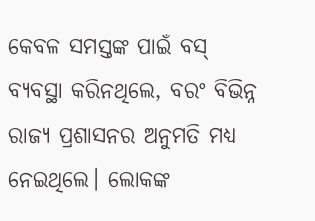କେବଳ ସମସ୍ତଙ୍କ ପାଇଁ ବସ୍ ବ୍ୟବସ୍ଥା କରିନଥିଲେ, ବରଂ ବିଭିନ୍ନ ରାଜ୍ୟ ପ୍ରଶାସନର ଅନୁମତି ମଧ୍ୟ ନେଇଥିଲେ। ଲୋକଙ୍କ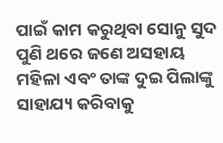ପାଇଁ କାମ କରୁଥିବା ସୋନୁ ସୁଦ ପୁଣି ଥରେ ଜଣେ ଅସହାୟ ମହିଳା ଏବଂ ତାଙ୍କ ଦୁଇ ପିଲାଙ୍କୁ ସାହାଯ୍ୟ କରିବାକୁ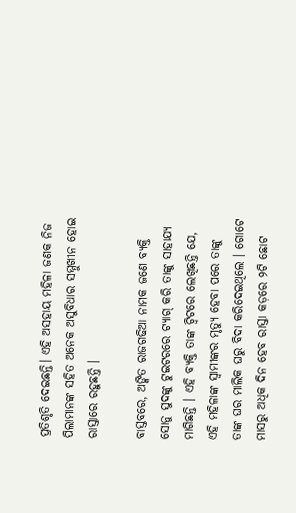ପ୍ରତିଶୃତି ଦେଇଛନ୍ତି। ଏହି ଅସହାୟ ମହିଳା ଜଣକ ନିଜ ପିଲାମାନଙ୍କ ସହିତ ଅନେକ ଅସୁବିଧାର ସମ୍ମୁଖୀନ ହୋଇ ରାସ୍ତାରେ ରହୁଛନ୍ତି ।

ବାସ୍ତବରେ, ଅଙ୍କିତ ରାଜଗଢିଆ ନାମକ ଜଣେ ବ୍ୟକ୍ତି ସୋନୁ ସୁଦଙ୍କୁ ଟୁଇଟରରେ ଟ୍ୟାଗ୍ କରି ତାଙ୍କୁ ସାହାଯ୍ୟ ମାଗିଛନ୍ତି । ଏହି ବ୍ୟକ୍ତି ତାଙ୍କ ଟ୍ୱିଟରେ ଲେଖିଛନ୍ତି ଯେ, ଏହି ମହିଳାଙ୍କ ସ୍ୱାମୀଙ୍କର ମୃତ୍ୟୁ ହେବା ପରେ ତାଙ୍କୁ ତାଙ୍କ ଘର ମାଲିକ ଘରୁ ବିଦା କରିଦେଇଥିଲେ । ଗୋଟେ ମାସରୁ ଅଧିକ ଦିନ ହେବ ରାସ୍ତା କଡ଼ରେ ୨ଟି ଛୋଟ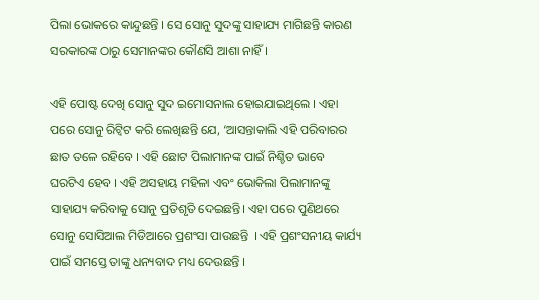ପିଲା ଭୋକରେ କାନ୍ଦୁଛନ୍ତି । ସେ ସୋନୁ ସୁଦଙ୍କୁ ସାହାଯ୍ୟ ମାଗିଛନ୍ତି କାରଣ  ସରକାରଙ୍କ ଠାରୁ ସେମାନଙ୍କର କୌଣସି ଆଶା ନାହିଁ।

ଏହି ପୋଷ୍ଟ ଦେଖି ସୋନୁ ସୁଦ ଇମୋସନାଲ ହୋଇଯାଇଥିଲେ । ଏହା ପରେ ସୋନୁ ରିଟ୍ୱିଟ କରି ଲେଖିଛନ୍ତି ଯେ, ‘ଆସନ୍ତାକାଲି ଏହି ପରିବାରର  ଛାତ ତଳେ ରହିବେ । ଏହି ଛୋଟ ପିଲାମାନଙ୍କ ପାଇଁ ନିଶ୍ଚିତ ଭାବେ ଘରଟିଏ ହେବ । ଏହି ଅସହାୟ ମହିଳା ଏବଂ ଭୋକିଲା ପିଲାମାନଙ୍କୁ ସାହାଯ୍ୟ କରିବାକୁ ସୋନୁ ପ୍ରତିଶୃତି ଦେଇଛନ୍ତି। ଏହା ପରେ ପୁଣିଥରେ ସୋନୁ ସୋସିଆଲ ମିଡିଆରେ ପ୍ରଶଂସା ପାଉଛନ୍ତି  । ଏହି ପ୍ରଶଂସନୀୟ କାର୍ଯ୍ୟ ପାଇଁ ସମସ୍ତେ ତାଙ୍କୁ ଧନ୍ୟବାଦ ମଧ୍ୟ ଦେଉଛନ୍ତି ।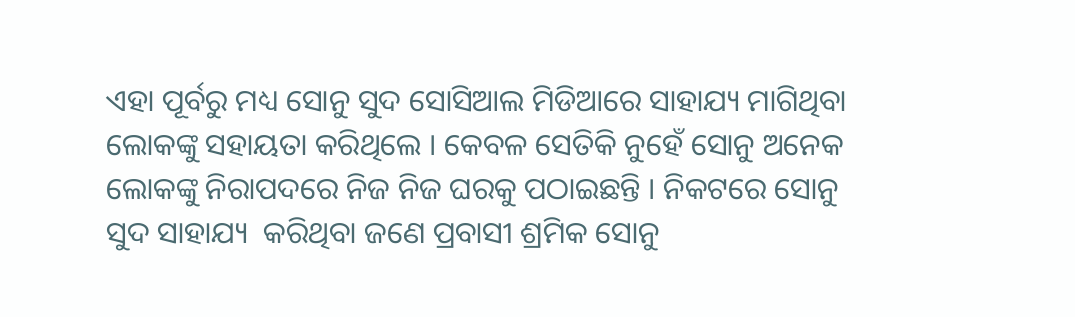ଏହା ପୂର୍ବରୁ ମଧ୍ୟ ସୋନୁ ସୁଦ ସୋସିଆଲ ମିଡିଆରେ ସାହାଯ୍ୟ ମାଗିଥିବା ଲୋକଙ୍କୁ ସହାୟତା କରିଥିଲେ । କେବଳ ସେତିକି ନୁହେଁ ସୋନୁ ଅନେକ ଲୋକଙ୍କୁ ନିରାପଦରେ ନିଜ ନିଜ ଘରକୁ ପଠାଇଛନ୍ତି । ନିକଟରେ ସୋନୁ ସୁଦ ସାହାଯ୍ୟ  କରିଥିବା ଜଣେ ପ୍ରବାସୀ ଶ୍ରମିକ ସୋନୁ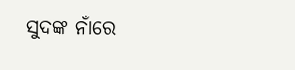ସୁଦଙ୍କ ନାଁରେ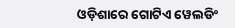ଓଡ଼ିଶାରେ ଗୋଟିଏ ୱେଲଡିଂ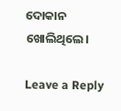ଦୋକାନ ଖୋଲିଥିଲେ।

Leave a Reply